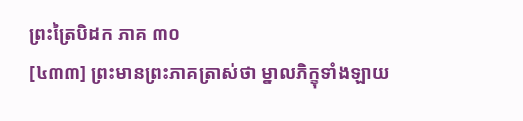ព្រះត្រៃបិដក ភាគ ៣០
[៤៣៣] ព្រះមានព្រះភាគត្រាស់ថា ម្នាលភិក្ខុទាំងឡាយ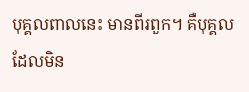បុគ្គលពាលនេះ មានពីរពួក។ គឺបុគ្គលដែលមិន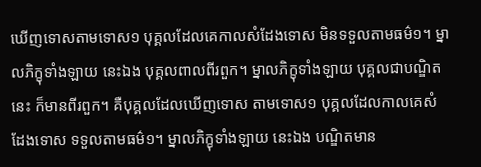ឃើញទោសតាមទោស១ បុគ្គលដែលគេកាលសំដែងទោស មិនទទួលតាមធម៌១។ ម្នាលភិក្ខុទាំងឡាយ នេះឯង បុគ្គលពាលពីរពួក។ ម្នាលភិក្ខុទាំងឡាយ បុគ្គលជាបណ្ឌិតនេះ ក៏មានពីរពួក។ គឺបុគ្គលដែលឃើញទោស តាមទោស១ បុគ្គលដែលកាលគេសំដែងទោស ទទួលតាមធម៌១។ ម្នាលភិក្ខុទាំងឡាយ នេះឯង បណ្ឌិតមាន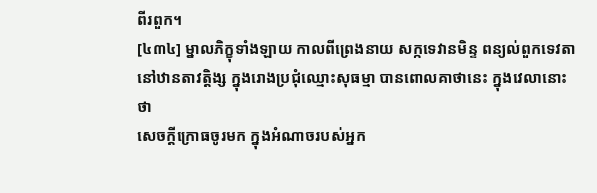ពីរពួក។
[៤៣៤] ម្នាលភិក្ខុទាំងឡាយ កាលពីព្រេងនាយ សក្កទេវានមិន្ទ ពន្យល់ពួកទេវតានៅឋានតាវត្តិង្ស ក្នុងរោងប្រជុំឈ្មោះសុធម្មា បានពោលគាថានេះ ក្នុងវេលានោះថា
សេចក្តីក្រោធចូរមក ក្នុងអំណាចរបស់អ្នក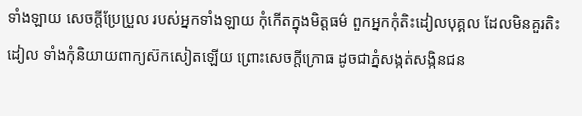ទាំងឡាយ សេចក្តីប្រែប្រួល របស់អ្នកទាំងឡាយ កុំកើតក្នុងមិត្តធម៌ ពួកអ្នកកុំតិះដៀលបុគ្គល ដែលមិនគួរតិះដៀល ទាំងកុំនិយាយពាក្យស៊កសៀតឡើយ ព្រោះសេចក្តីក្រោធ ដូចជាភ្នំសង្កត់សង្កិនជន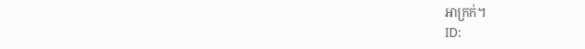អាក្រក់។
ID: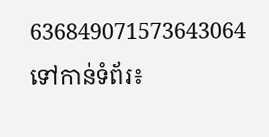636849071573643064
ទៅកាន់ទំព័រ៖